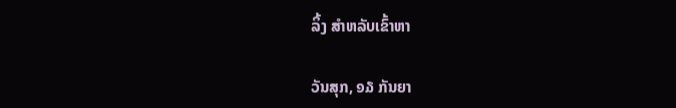ລິ້ງ ສຳຫລັບເຂົ້າຫາ

ວັນສຸກ, ໑໓ ກັນຍາ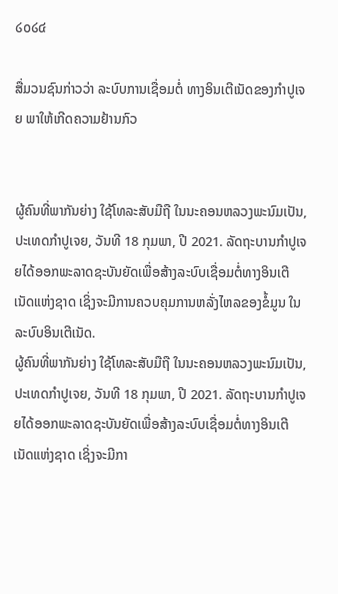໒໐໒໔

ສື່ມວນຊົນກ່າວວ່າ ລະບົບການເຊື່ອມຕໍ່ ທາງອິນເຕີເນັດຂອງກໍາປູເຈຍ ພາໃຫ້ເກີດຄວາມຢ້ານກົວ


ຜູ້ຄົນທີ່ພາກັນຍ່າງ ໃຊ້ໂທລະສັບມືຖື ໃນນະຄອນຫລວງພະນົມເປັນ, ປະເທດກໍາປູເຈຍ, ວັນທີ 18 ກຸມພາ, ປີ 2021. ລັດຖະບານກໍາປູເຈຍໄດ້ອອກພະລາດຊະບັນຍັດເພື່ອສ້າງລະບົບເຊື່ອມຕໍ່ທາງອິນເຕີເນັດແຫ່ງຊາດ ເຊິ່ງຈະມີການຄວບຄຸມການຫລັ່ງໄຫລຂອງຂໍ້ມູນ ໃນລະບົບອິນເຕີເນັດ.
ຜູ້ຄົນທີ່ພາກັນຍ່າງ ໃຊ້ໂທລະສັບມືຖື ໃນນະຄອນຫລວງພະນົມເປັນ, ປະເທດກໍາປູເຈຍ, ວັນທີ 18 ກຸມພາ, ປີ 2021. ລັດຖະບານກໍາປູເຈຍໄດ້ອອກພະລາດຊະບັນຍັດເພື່ອສ້າງລະບົບເຊື່ອມຕໍ່ທາງອິນເຕີເນັດແຫ່ງຊາດ ເຊິ່ງຈະມີກາ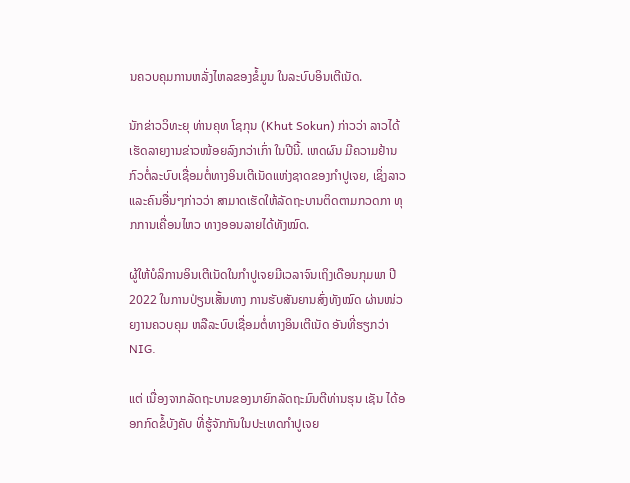ນຄວບຄຸມການຫລັ່ງໄຫລຂອງຂໍ້ມູນ ໃນລະບົບອິນເຕີເນັດ.

ນັກຂ່າວວິທະຍຸ ທ່ານຄຸທ ໂຊກຸນ (Khut Sokun) ກ່າວວ່າ ລາວໄດ້ເຮັດລາຍງານຂ່າວໜ້ອຍລົງກວ່າເກົ່າ ໃນປີນີ້. ເຫດຜົນ ມີຄວາມຢ້ານກົວຕໍ່ລະບົບເຊື່ອມຕໍ່ທາງອິນເຕີເນັດແຫ່ງຊາດຂອງກໍາປູເຈຍ, ເຊິ່ງລາວ ແລະຄົນອື່ນໆກ່າວວ່າ ສາມາດເຮັດໃຫ້ລັດຖະບານຕິດຕາມກວດກາ ທຸກການເຄື່ອນໄຫວ ທາງອອນລາຍໄດ້ທັງໝົດ.

ຜູ້ໃຫ້ບໍລິການອິນເຕີເນັດໃນກໍາປູເຈຍມີເວລາຈົນເຖິງເດືອນກຸມພາ ປີ 2022 ໃນການປ່ຽນເສັ້ນທາງ ການຮັບສັນຍານສົ່ງທັງໝົດ ຜ່ານໜ່ວຍງານຄວບຄຸມ ຫລືລະບົບເຊື່ອມຕໍ່ທາງອິນເຕີເນັດ ອັນທີ່ຮຽກວ່າ NIG.

ແຕ່ ເນື່ອງຈາກລັດຖະບານຂອງນາຍົກລັດຖະມົນຕີທ່ານຮຸນ ເຊັນ ໄດ້ອອກກົດຂໍ້ບັງຄັບ ທີ່ຮູ້ຈັກກັນໃນປະເທດກໍາປູເຈຍ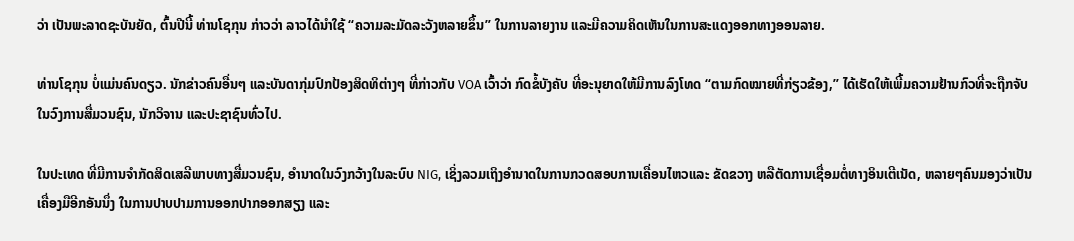ວ່າ ເປັນພະລາດຊະບັນຍັດ, ຕົ້ນປີນີ້ ທ່ານໂຊກຸນ ກ່າວວ່າ ລາວໄດ້ນໍາໃຊ້ “ຄວາມລະມັດລະວັງຫລາຍຂຶ້ນ” ໃນການລາຍງານ ແລະມີຄວາມຄິດເຫັນໃນການສະແດງອອກທາງອອນລາຍ.

ທ່ານໂຊກຸນ ບໍ່ແມ່ນຄົນດຽວ. ນັກຂ່າວຄົນອື່ນໆ ແລະບັນດາກຸ່ມປົກປ້ອງສິດທິຕ່າງໆ ທີ່ກ່າວກັບ VOA ເວົ້າວ່າ ກົດຂໍ້ບັງຄັບ ທີ່ອະນຸຍາດໃຫ້ມີການລົງໂທດ “ຕາມກົດໝາຍທີ່ກ່ຽວຂ້ອງ,” ໄດ້ເຮັດໃຫ້ເພີ້ມຄວາມຢ້ານກົວທີ່ຈະຖືກຈັບໃນວົງການສື່ມວນຊົນ, ນັກວິຈານ ແລະປະຊາຊົນທົ່ວໄປ.

ໃນປະເທດ ທີ່ມີການຈໍາກັດສິດເສລີພາບທາງສື່ມວນຊົນ, ອໍານາດໃນວົງກວ້າງໃນລະບົບ NIG, ເຊິ່ງລວມເຖິງອໍານາດໃນການກວດສອບການເຄື່ອນໄຫວແລະ ຂັດຂວາງ ຫລືຕັດການເຊື່ອມຕໍ່ທາງອິນເຕີເນັດ, ຫລາຍໆຄົນມອງວ່າເປັນເຄື່ອງມືອີກອັນນຶ່ງ ໃນການປາບປາມການອອກປາກອອກສຽງ ແລະ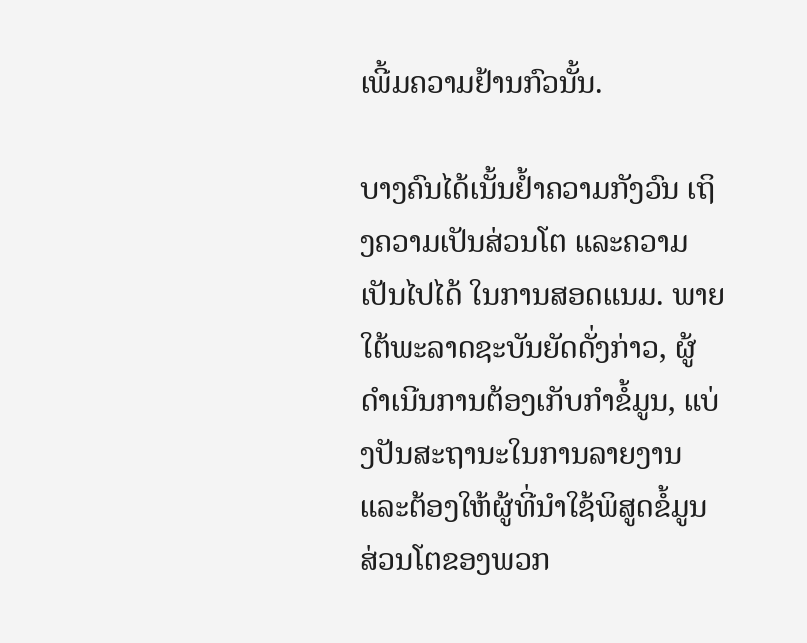ເພີ້ມຄວາມຢ້ານກົວນັ້ນ.

ບາງຄົນໄດ້ເນັ້ນຢໍ້າຄວາມກັງວົນ ເຖິງຄວາມເປັນສ່ວນໂຕ ແລະຄວາມເປັນໄປໄດ້ ໃນການສອດແນມ. ພາຍໃຕ້ພະລາດຊະບັນຍັດດັ່ງກ່າວ, ຜູ້ດໍາເນີນການຕ້ອງເກັບກໍາຂໍ້ມູນ, ແບ່ງປັນສະຖານະໃນການລາຍງານ ແລະຕ້ອງໃຫ້ຜູ້ທີ່ນໍາໃຊ້ພິສູດຂໍ້ມູນສ່ວນໂຕຂອງພວກ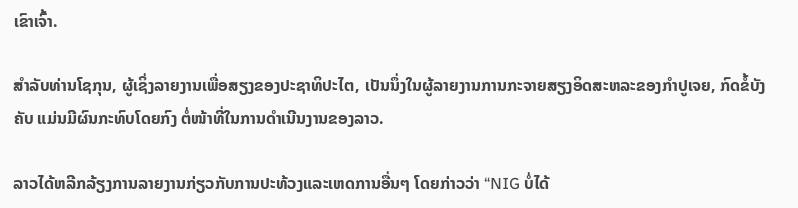ເຂົາເຈົ້າ.

ສໍາລັບທ່ານໂຊກຸນ, ຜູ້ເຊິ່ງລາຍງານເພື່ອສຽງຂອງປະຊາທິປະໄຕ, ເປັນນຶ່ງໃນຜູ້ລາຍງານການກະຈາຍສຽງອິດສະຫລະຂອງກໍາປູເຈຍ, ກົດຂໍ້ບັງຄັບ ແມ່ນມີຜົນກະທົບໂດຍກົງ ຕໍ່ໜ້າທີ່ໃນການດໍາເນີນງານຂອງລາວ.

ລາວໄດ້ຫລີກລ້ຽງການລາຍງານກ່ຽວກັບການປະທ້ວງແລະເຫດການອື່ນໆ ໂດຍກ່າວວ່າ “NIG ບໍ່ໄດ້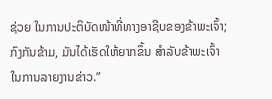ຊ່ວຍ ໃນການປະຕິບັດໜ້າທີ່ທາງອາຊີບຂອງຂ້າພະເຈົ້າ; ກົງກັນຂ້າມ, ມັນໄດ້ເຮັດໃຫ້ຍາກຂຶ້ນ ສໍາລັບຂ້າພະເຈົ້າໃນການລາຍງານຂ່າວ.”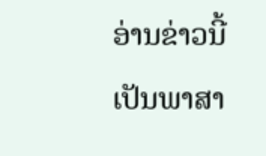ອ່ານຂ່າວນີ້ເປັນພາສາ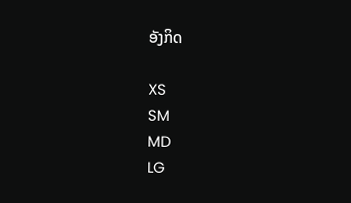ອັງກິດ

XS
SM
MD
LG